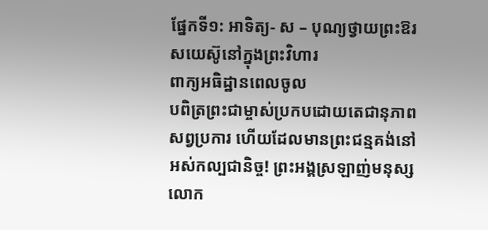ផ្នែកទី១: អាទិត្យ- ស – បុណ្យថ្វាយព្រះឱរសយេស៊ូនៅក្នុងព្រះវិហារ
ពាក្យអធិដ្ឋានពេលចូល
បពិត្រព្រះជាម្ចាស់ប្រកបដោយតេជានុភាពសព្វប្រការ ហើយដែលមានព្រះជន្មគង់នៅអស់កល្បជានិច្ច! ព្រះអង្គស្រឡាញ់មនុស្សលោក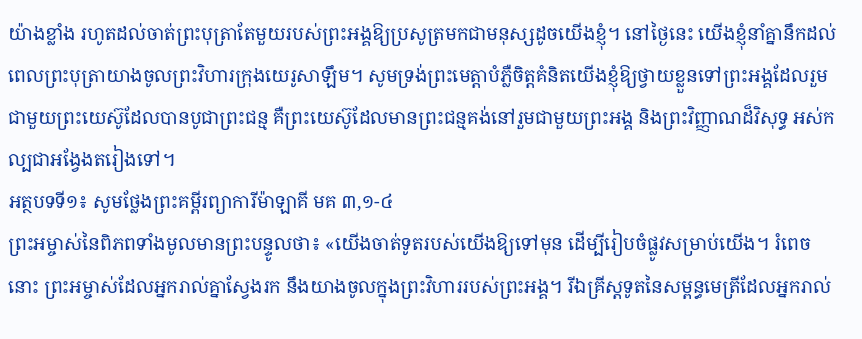យ៉ាងខ្លាំង រហូតដល់ចាត់ព្រះបុត្រាតែមួយរបស់ព្រះអង្គឱ្យប្រសូត្រមកជាមនុស្សដូចយើងខ្ញុំ។ នៅថ្ងៃនេះ យើងខ្ញុំនាំគ្នានឹកដល់ពេលព្រះបុត្រាយាងចូលព្រះវិហារក្រុងយេរូសាឡឹម។ សូមទ្រង់ព្រះមេត្តាបំភ្លឺចិត្តគំនិតយើងខ្ញុំឱ្យថ្វាយខ្លួនទៅព្រះអង្គដែលរួមជាមួយព្រះយេស៊ូដែលបានបូជាព្រះជន្ម គឺព្រះយេស៊ូដែលមានព្រះជន្មគង់នៅរួមជាមួយព្រះអង្គ និងព្រះវិញ្ញាណដ៏វិសុទ្ធ អស់កល្បជាអង្វែងតរៀងទៅ។
អត្ថបទទី១៖ សូមថ្លែងព្រះគម្ពីរព្យាការីម៉ាឡាគី មគ ៣,១-៤
ព្រះអម្ចាស់នៃពិភពទាំងមូលមានព្រះបន្ទូលថា៖ «យើងចាត់ទូតរបស់យើងឱ្យទៅមុន ដើម្បីរៀបចំផ្លូវសម្រាប់យើង។ រំពេចនោះ ព្រះអម្ចាស់ដែលអ្នករាល់គ្នាស្វែងរក នឹងយាងចូលក្នុងព្រះវិហាររបស់ព្រះអង្គ។ រីឯគ្រីស្តទូតនៃសម្ពន្ធមេត្រីដែលអ្នករាល់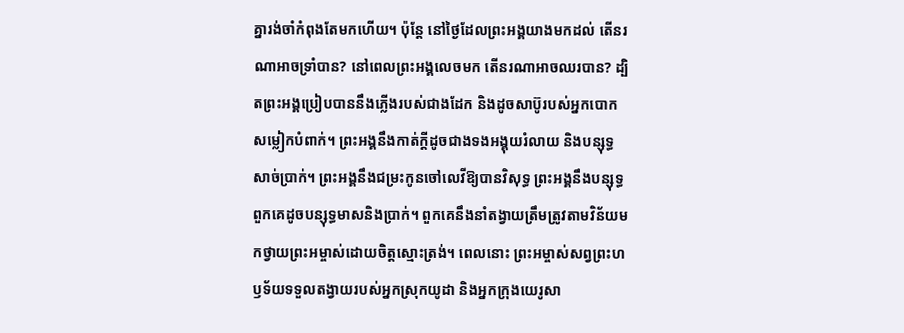គ្នារង់ចាំកំពុងតែមកហើយ។ ប៉ុន្តែ នៅថ្ងៃដែលព្រះអង្គយាងមកដល់ តើនរណាអាចទ្រាំបាន? នៅពេលព្រះអង្គលេចមក តើនរណាអាចឈរបាន? ដ្បិតព្រះអង្គប្រៀបបាននឹងភ្លើងរបស់ជាងដែក និងដូចសាប៊ូរបស់អ្នកបោកសម្លៀកបំពាក់។ ព្រះអង្គនឹងកាត់ក្តីដូចជាងទងអង្គុយរំលាយ និងបន្សុទ្ធសាច់ប្រាក់។ ព្រះអង្គនឹងជម្រះកូនចៅលេវីឱ្យបានវិសុទ្ធ ព្រះអង្គនឹងបន្សុទ្ធពួកគេដូចបន្សុទ្ធមាសនិងប្រាក់។ ពួកគេនឹងនាំតង្វាយត្រឹមត្រូវតាមវិន័យមកថ្វាយព្រះអម្ចាស់ដោយចិត្តស្មោះត្រង់។ ពេលនោះ ព្រះអម្ចាស់សព្វព្រះហឫទ័យទទួលតង្វាយរបស់អ្នកស្រុកយូដា និងអ្នកក្រុងយេរូសា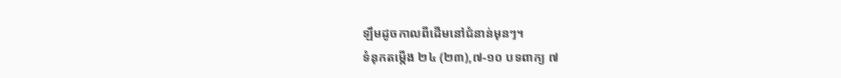ឡឹមដូចកាលពីដើមនៅជំនាន់មុនៗ។
ទំនុកតម្កើង ២៤ (២៣),៧-១០ បទពាក្យ ៧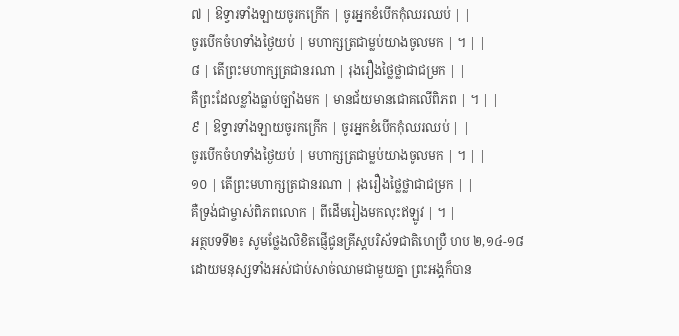៧ | ឱទ្វារទាំងឡាយចូរកក្រើក | ចូរអ្នកខំបើកកុំឈរឈប់ | |
ចូរបើកចំហទាំងថ្ងៃយប់ | មហាក្សត្រជាម្លប់យាងចូលមក | ។ | |
៨ | តើព្រះមហាក្សត្រជានរណា | រុងរឿងថ្លៃថ្លាជាជម្រក | |
គឺព្រះដែលខ្លាំងធ្លាប់ច្បាំងមក | មានជ័យមានជោគលើពិភព | ។ | |
៩ | ឱទ្វារទាំងឡាយចូរកក្រើក | ចូរអ្នកខំបើកកុំឈរឈប់ | |
ចូរបើកចំហទាំងថ្ងៃយប់ | មហាក្សត្រជាម្លប់យាងចូលមក | ។ | |
១០ | តើព្រះមហាក្សត្រជានរណា | រុងរឿងថ្លៃថ្លាជាជម្រក | |
គឺទ្រង់ជាម្ចាស់ពិភពលោក | ពីដើមរៀងមកលុះឥឡូវ | ។ |
អត្ថបទទី២៖ សូមថ្លែងលិខិតផ្ញើជូនគ្រីស្តបរិស័ទជាតិហេប្រឺ ហប ២,១៤-១៨
ដោយមនុស្សទាំងអស់ជាប់សាច់ឈាមជាមួយគ្នា ព្រះអង្គក៏បាន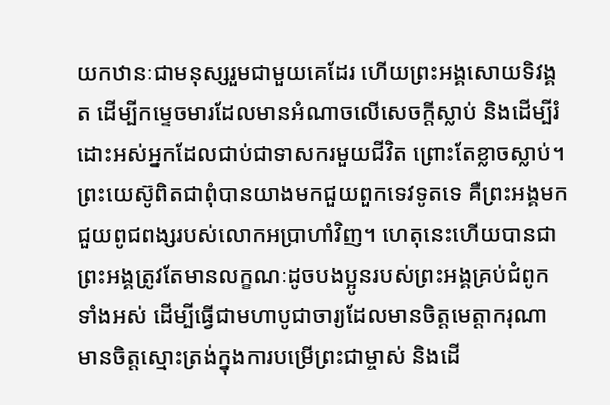យកឋានៈជាមនុស្សរួមជាមួយគេដែរ ហើយព្រះអង្គសោយទិវង្គត ដើម្បីកម្ទេចមារដែលមានអំណាចលើសេចក្តីស្លាប់ និងដើម្បីរំដោះអស់អ្នកដែលជាប់ជាទាសករមួយជីវិត ព្រោះតែខ្លាចស្លាប់។ ព្រះយេស៊ូពិតជាពុំបានយាងមកជួយពួកទេវទូតទេ គឺព្រះអង្គមកជួយពូជពង្សរបស់លោកអប្រាហាំវិញ។ ហេតុនេះហើយបានជាព្រះអង្គត្រូវតែមានលក្ខណៈដូចបងប្អូនរបស់ព្រះអង្គគ្រប់ជំពូកទាំងអស់ ដើម្បីធ្វើជាមហាបូជាចារ្យដែលមានចិត្តមេត្តាករុណា មានចិត្តស្មោះត្រង់ក្នុងការបម្រើព្រះជាម្ចាស់ និងដើ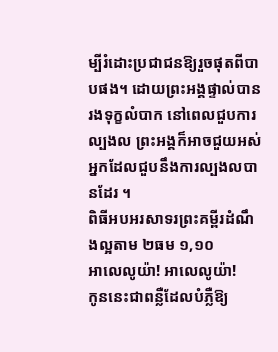ម្បីរំដោះប្រជាជនឱ្យរួចផុតពីបាបផង។ ដោយព្រះអង្គផ្ទាល់បានរងទុក្ខលំបាក នៅពេលជួបការល្បងល ព្រះអង្គក៏អាចជួយអស់អ្នកដែលជួបនឹងការល្បងលបានដែរ ។
ពិធីអបអរសាទរព្រះគម្ពីរដំណឹងល្អតាម ២ធម ១,១០
អាលេលូយ៉ា! អាលេលូយ៉ា!
កូននេះជាពន្លឺដែលបំភ្លឺឱ្យ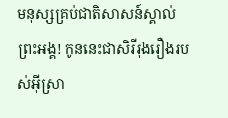មនុស្សគ្រប់ជាតិសាសន៍ស្គាល់ព្រះអង្គ! កូននេះជាសិរីរុងរឿងរបស់អ៊ីស្រា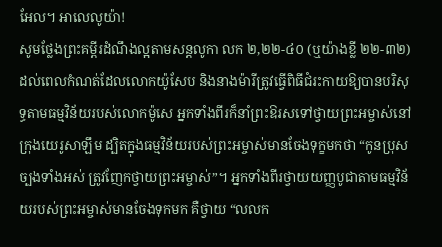អែល។ អាលេលូយ៉ា!
សូមថ្លែងព្រះគម្ពីរដំណឹងល្អតាមសន្តលូកា លក ២,២២-៤០ (ឬយ៉ាងខ្លី ២២-៣២)
ដល់ពេលកំណត់ដែលលោកយ៉ូសែប និងនាងម៉ារីត្រូវធ្វើពិធីជំរះកាយឱ្យបានបរិសុទ្ធតាមធម្មវិន័យរបស់លោកម៉ូសេ អ្នកទាំងពីរក៏នាំព្រះឱរសទៅថ្វាយព្រះអម្ចាស់នៅក្រុងយេរូសាឡឹម ដ្បិតក្នុងធម្មវិន័យរបស់ព្រះអម្ចាស់មានចែងទុក្ខមកថា “កូនប្រុសច្បងទាំងអស់ ត្រូវញែកថ្វាយព្រះអម្ចាស់”។ អ្នកទាំងពីរថ្វាយយញ្ញបូជាតាមធម្មវិន័យរបស់ព្រះអម្ចាស់មានចែងទុកមក គឺថ្វាយ “លលក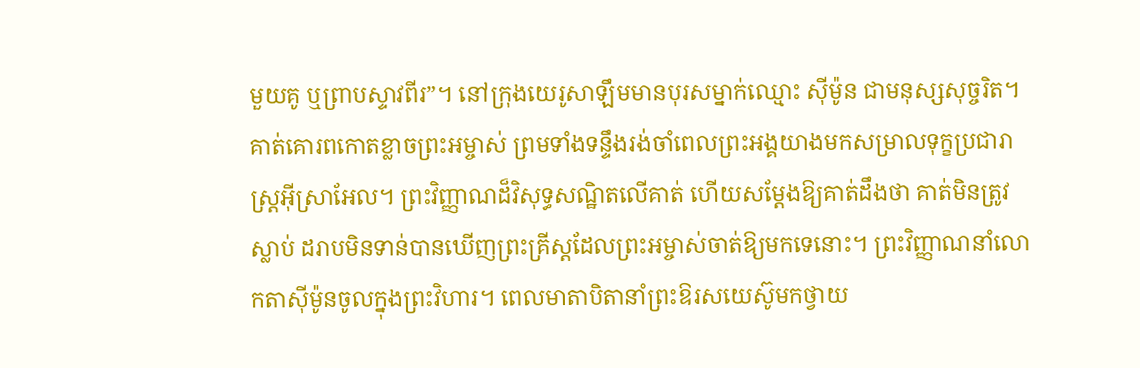មួយគូ ឬព្រាបស្ទាវពីរ”។ នៅក្រុងយេរូសាឡឹមមានបុរសម្នាក់ឈ្មោះ ស៊ីម៉ូន ជាមនុស្សសុច្ចរិត។ គាត់គោរពកោតខ្លាចព្រះអម្ចាស់ ព្រមទាំងទន្ទឹងរង់ចាំពេលព្រះអង្គយាងមកសម្រាលទុក្ខប្រជារាស្ត្រអ៊ីស្រាអែល។ ព្រះវិញ្ញាណដ៏វិសុទ្ធសណ្ឋិតលើគាត់ ហើយសម្តែងឱ្យគាត់ដឹងថា គាត់មិនត្រូវស្លាប់ ដរាបមិនទាន់បានឃើញព្រះគ្រីស្តដែលព្រះអម្ចាស់ចាត់ឱ្យមកទេនោះ។ ព្រះវិញ្ញាណនាំលោកតាស៊ីម៉ូនចូលក្នុងព្រះវិហារ។ ពេលមាតាបិតានាំព្រះឱរសយេស៊ូមកថ្វាយ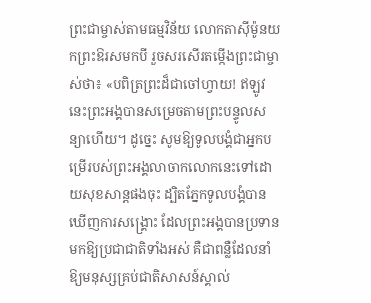ព្រះជាម្ចាស់តាមធម្មវិន័យ លោកតាស៊ីម៉ូនយកព្រះឱរសមកបី រួចសរសើរតម្កើងព្រះជាម្ចាស់ថា៖ «បពិត្រព្រះដ៏ជាចៅហ្វាយ! ឥឡូវនេះព្រះអង្គបានសម្រេចតាមព្រះបន្ទូលសន្យាហើយ។ ដូច្នេះ សូមឱ្យទូលបង្គំជាអ្នកបម្រើរបស់ព្រះអង្គលាចាកលោកនេះទៅដោយសុខសាន្តផងចុះ ដ្បិតភ្នែកទូលបង្គំបានឃើញការសង្គ្រោះ ដែលព្រះអង្គបានប្រទានមកឱ្យប្រជាជាតិទាំងអស់ គឺជាពន្លឺដែលនាំឱ្យមនុស្សគ្រប់ជាតិសាសន៍ស្គាល់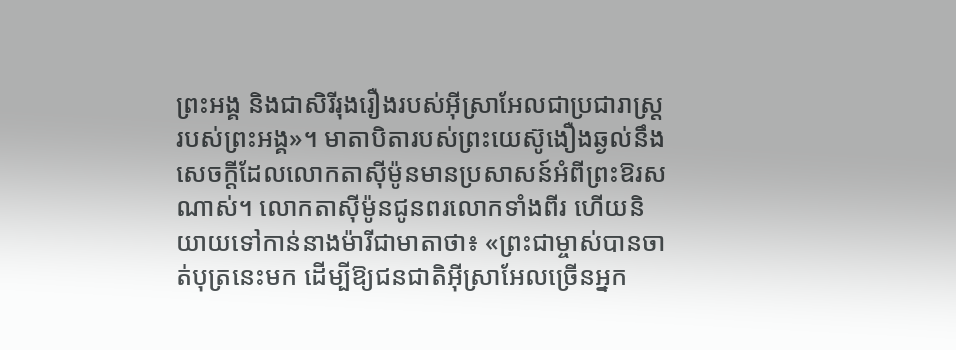ព្រះអង្គ និងជាសិរីរុងរឿងរបស់អ៊ីស្រាអែលជាប្រជារាស្ត្ររបស់ព្រះអង្គ»។ មាតាបិតារបស់ព្រះយេស៊ូងឿងឆ្ងល់នឹងសេចក្តីដែលលោកតាស៊ីម៉ូនមានប្រសាសន៍អំពីព្រះឱរសណាស់។ លោកតាស៊ីម៉ូនជូនពរលោកទាំងពីរ ហើយនិយាយទៅកាន់នាងម៉ារីជាមាតាថា៖ «ព្រះជាម្ចាស់បានចាត់បុត្រនេះមក ដើម្បីឱ្យជនជាតិអ៊ីស្រាអែលច្រើនអ្នក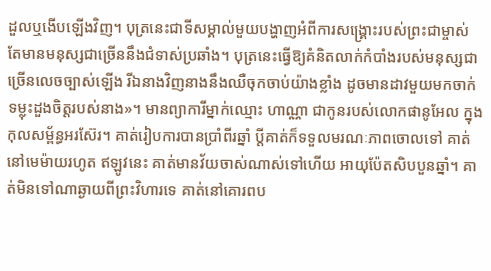ដួលឬងើបឡើងវិញ។ បុត្រនេះជាទីសម្គាល់មួយបង្ហាញអំពីការសង្គ្រោះរបស់ព្រះជាម្ចាស់ តែមានមនុស្សជាច្រើននឹងជំទាស់ប្រឆាំង។ បុត្រនេះធ្វើឱ្យគំនិតលាក់កំបាំងរបស់មនុស្សជាច្រើនលេចច្បាស់ឡើង រីឯនាងវិញនាងនឹងឈឺចុកចាប់យ៉ាងខ្លាំង ដូចមានដាវមួយមកចាក់ទម្លុះដួងចិត្តរបស់នាង»។ មានព្យាការីម្នាក់ឈ្មោះ ហាណ្ណា ជាកូនរបស់លោកផានូអែល ក្នុងកុលសម្ព័ន្ធអរស៊ែរ។ គាត់រៀបការបានប្រាំពីរឆ្នាំ ប្តីគាត់ក៏ទទួលមរណៈភាពចោលទៅ គាត់នៅមេម៉ាយរហូត ឥឡូវនេះ គាត់មានវ័យចាស់ណាស់ទៅហើយ អាយុប៉ែតសិបបួនឆ្នាំ។ គាត់មិនទៅណាឆ្ងាយពីព្រះវិហារទេ គាត់នៅគោរពប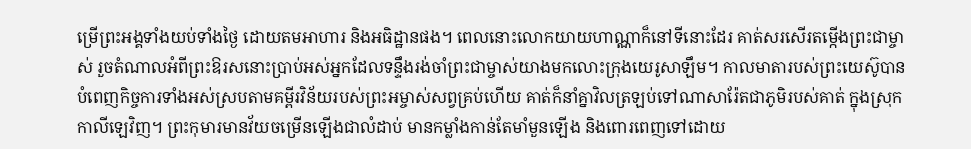ម្រើព្រះអង្គទាំងយប់ទាំងថ្ងៃ ដោយតមអាហារ និងអធិដ្ឋានផង។ ពេលនោះលោកយាយហាណ្ណាក៏នៅទីនោះដែរ គាត់សរសើរតម្កើងព្រះជាម្ចាស់ រួចតំណាលអំពីព្រះឱរសនោះប្រាប់អស់អ្នកដែលទន្ទឹងរង់ចាំព្រះជាម្ចាស់យាងមកលោះក្រុងយេរូសាឡឹម។ កាលមាតារបស់ព្រះយេស៊ូបានបំពេញកិច្ចការទាំងអស់ស្របតាមគម្ពីរវិន័យរបស់ព្រះអម្ចាស់សព្វគ្រប់ហើយ គាត់ក៏នាំគ្នាវិលត្រឡប់ទៅណាសារ៉ែតជាភូមិរបស់គាត់ ក្នុងស្រុកកាលីឡេវិញ។ ព្រះកុមារមានវ័យចម្រើនឡើងជាលំដាប់ មានកម្លាំងកាន់តែមាំមួនឡើង និងពោរពេញទៅដោយ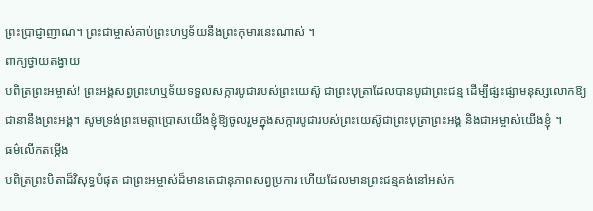ព្រះប្រាជ្ញាញាណ។ ព្រះជាម្ចាស់គាប់ព្រះហឫទ័យនឹងព្រះកុមារនេះណាស់ ។
ពាក្យថ្វាយតង្វាយ
បពិត្រព្រះអម្ចាស់! ព្រះអង្គសព្វព្រះហឬទ័យទទួលសក្ការបូជារបស់ព្រះយេស៊ូ ជាព្រះបុត្រាដែលបានបូជាព្រះជន្ម ដើម្បីផ្សះផ្សាមនុស្សលោកឱ្យជានានឹងព្រះអង្គ។ សូមទ្រង់ព្រះមេត្តាប្រោសយើងខ្ញុំឱ្យចូលរួមក្នុងសក្ការបូជារបស់ព្រះយេស៊ូជាព្រះបុត្រាព្រះអង្គ និងជាអម្ចាស់យើងខ្ញុំ ។
ធម៌លើកតម្កើង
បពិត្រព្រះបិតាដ៏វិសុទ្ធបំផុត ជាព្រះអម្ចាស់ដ៏មានតេជានុភាពសព្វប្រការ ហើយដែលមានព្រះជន្មគង់នៅអស់ក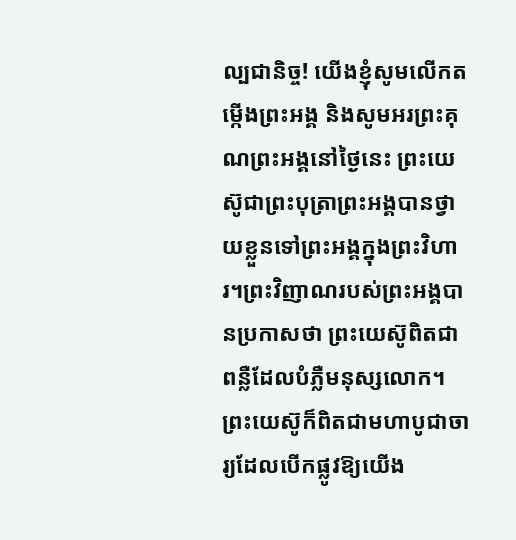ល្បជានិច្ច! យើងខ្ញុំសូមលើកតម្កើងព្រះអង្គ និងសូមអរព្រះគុណព្រះអង្គនៅថ្ងៃនេះ ព្រះយេស៊ូជាព្រះបុត្រាព្រះអង្គបានថ្វាយខ្លួនទៅព្រះអង្គក្នុងព្រះវិហារ។ព្រះវិញាណរបស់ព្រះអង្គបានប្រកាសថា ព្រះយេស៊ូពិតជាពន្លឺដែលបំភ្លឺមនុស្សលោក។ ព្រះយេស៊ូក៏ពិតជាមហាបូជាចារ្យដែលបើកផ្លូវឱ្យយើង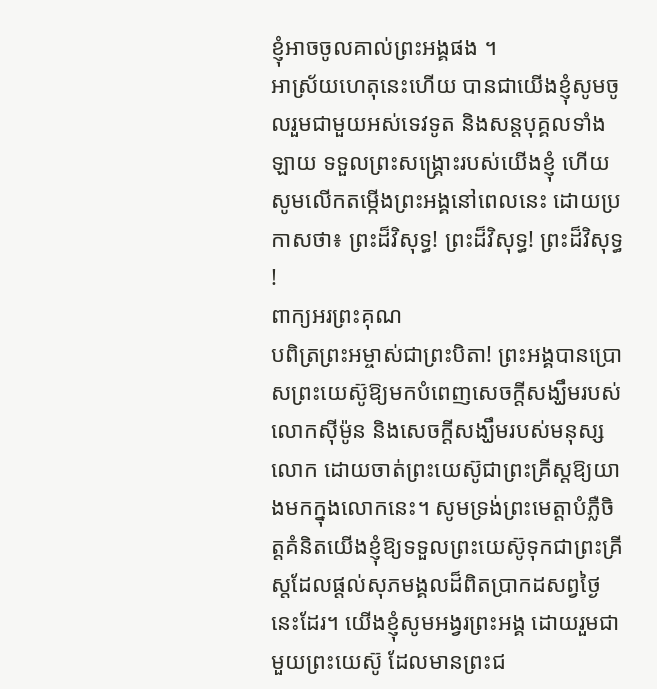ខ្ញុំអាចចូលគាល់ព្រះអង្គផង ។
អាស្រ័យហេតុនេះហើយ បានជាយើងខ្ញុំសូមចូលរួមជាមួយអស់ទេវទូត និងសន្តបុគ្គលទាំងឡាយ ទទួលព្រះសង្គ្រោះរបស់យើងខ្ញុំ ហើយសូមលើកតម្កើងព្រះអង្គនៅពេលនេះ ដោយប្រកាសថា៖ ព្រះដ៏វិសុទ្ធ! ព្រះដ៏វិសុទ្ធ! ព្រះដ៏វិសុទ្ធ !
ពាក្យអរព្រះគុណ
បពិត្រព្រះអម្ចាស់ជាព្រះបិតា! ព្រះអង្គបានប្រោសព្រះយេស៊ូឱ្យមកបំពេញសេចក្តីសង្ឃឹមរបស់លោកស៊ីម៉ូន និងសេចក្តីសង្ឃឹមរបស់មនុស្សលោក ដោយចាត់ព្រះយេស៊ូជាព្រះគ្រីស្តឱ្យយាងមកក្នុងលោកនេះ។ សូមទ្រង់ព្រះមេត្តាបំភ្លឺចិត្តគំនិតយើងខ្ញុំឱ្យទទួលព្រះយេស៊ូទុកជាព្រះគ្រីស្តដែលផ្តល់សុភមង្គលដ៏ពិតប្រាកដសព្វថ្ងៃនេះដែរ។ យើងខ្ញុំសូមអង្វរព្រះអង្គ ដោយរួមជាមួយព្រះយេស៊ូ ដែលមានព្រះជ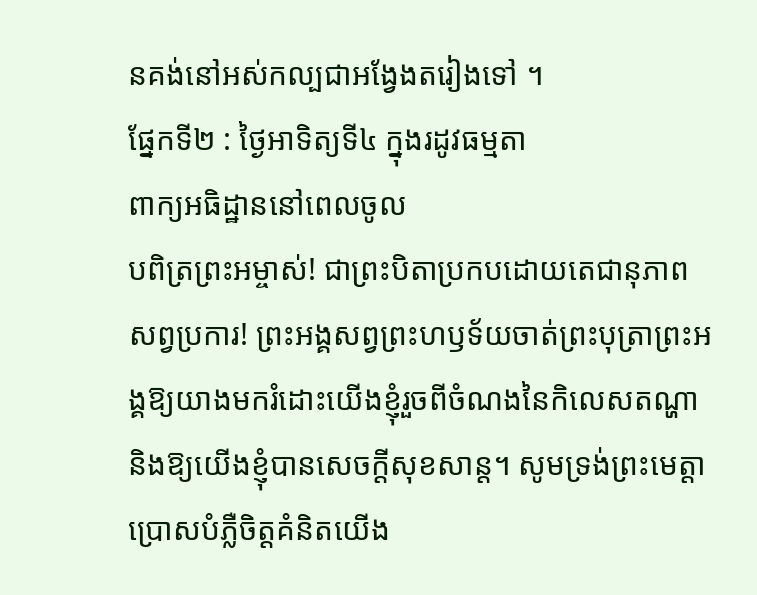នគង់នៅអស់កល្បជាអង្វែងតរៀងទៅ ។
ផ្នែកទី២ : ថ្ងៃអាទិត្យទី៤ ក្នុងរដូវធម្មតា
ពាក្យអធិដ្ឋាននៅពេលចូល
បពិត្រព្រះអម្ចាស់! ជាព្រះបិតាប្រកបដោយតេជានុភាពសព្វប្រការ! ព្រះអង្គសព្វព្រះហឫទ័យចាត់ព្រះបុត្រាព្រះអង្គឱ្យយាងមករំដោះយើងខ្ញុំរួចពីចំណងនៃកិលេសតណ្ហា និងឱ្យយើងខ្ញុំបានសេចក្ដីសុខសាន្ដ។ សូមទ្រង់ព្រះមេត្ដាប្រោសបំភ្លឺចិត្ដគំនិតយើង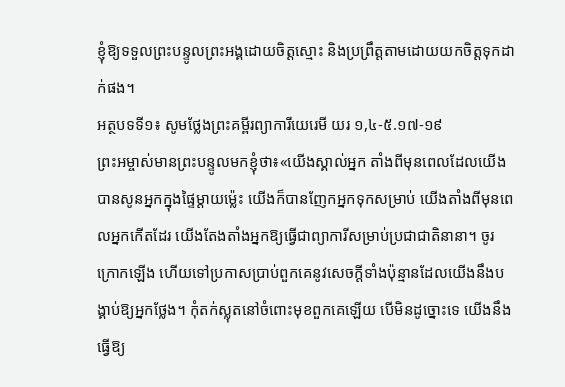ខ្ញុំឱ្យទទួលព្រះបន្ទូលព្រះអង្គដោយចិត្ដស្មោះ និងប្រព្រឹត្ដតាមដោយយកចិត្ដទុកដាក់ផង។
អត្ថបទទី១៖ សូមថ្លែងព្រះគម្ពីរព្យាការីយេរេមី យរ ១,៤-៥.១៧-១៩
ព្រះអម្ចាស់មានព្រះបន្ទូលមកខ្ញុំថា៖«យើងស្គាល់អ្នក តាំងពីមុនពេលដែលយើងបានសូនអ្នកក្នុងផ្ទៃម្ដាយម៉្លេះ យើងក៏បានញែកអ្នកទុកសម្រាប់ យើងតាំងពីមុនពេលអ្នកកើតដែរ យើងតែងតាំងអ្នកឱ្យធ្វើជាព្យាការីសម្រាប់ប្រជាជាតិនានា។ ចូរក្រោកឡើង ហើយទៅប្រកាសប្រាប់ពួកគេនូវសេចក្ដីទាំងប៉ុន្មានដែលយើងនឹងបង្គាប់ឱ្យអ្នកថ្លែង។ កុំតក់ស្លុតនៅចំពោះមុខពួកគេឡើយ បើមិនដូច្នោះទេ យើងនឹងធ្វើឱ្យ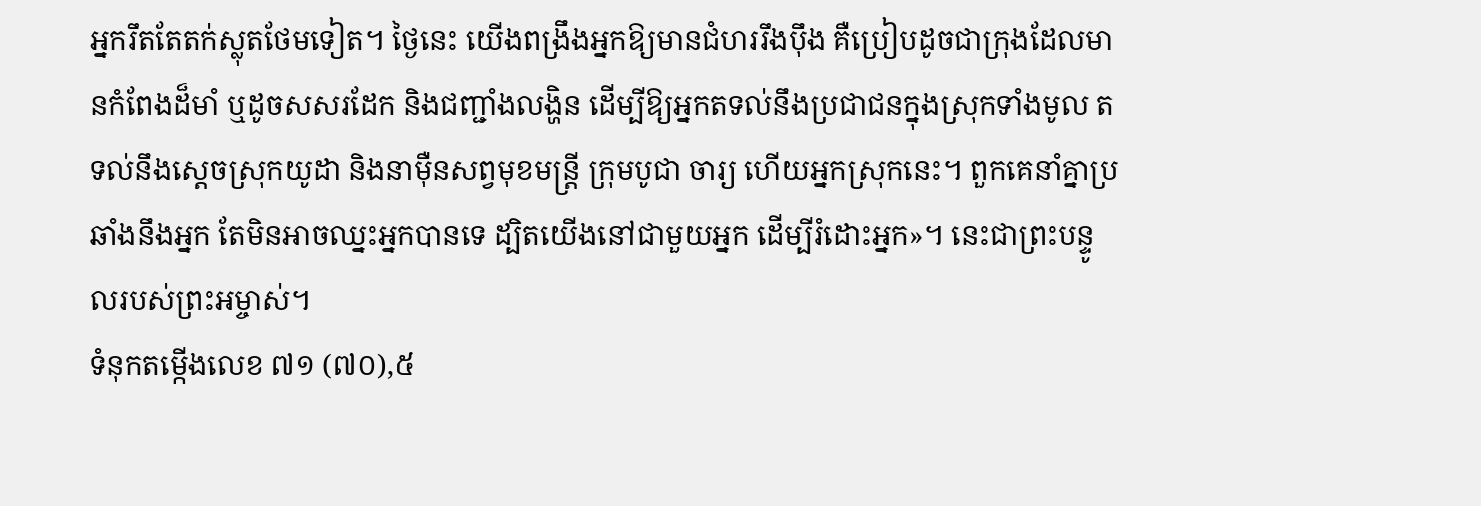អ្នករឹតតែតក់ស្លុតថែមទៀត។ ថ្ងៃនេះ យើងពង្រឹងអ្នកឱ្យមានជំហររឹងប៉ឹង គឺប្រៀបដូចជាក្រុងដែលមានកំពែងដ៏មាំ ឬដូចសសរដែក និងជញ្ជាំងលង្ហិន ដើម្បីឱ្យអ្នកតទល់នឹងប្រជាជនក្នុងស្រុកទាំងមូល តទល់នឹងស្ដេចស្រុកយូដា និងនាម៉ឺនសព្វមុខមន្រ្ដី ក្រុមបូជា ចារ្យ ហើយអ្នកស្រុកនេះ។ ពួកគេនាំគ្នាប្រឆាំងនឹងអ្នក តែមិនអាចឈ្នះអ្នកបានទេ ដ្បិតយើងនៅជាមួយអ្នក ដើម្បីរំដោះអ្នក»។ នេះជាព្រះបន្ទូលរបស់ព្រះអម្ចាស់។
ទំនុកតម្កើងលេខ ៧១ (៧០),៥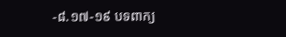-៨.១៧-១៩ បទពាក្យ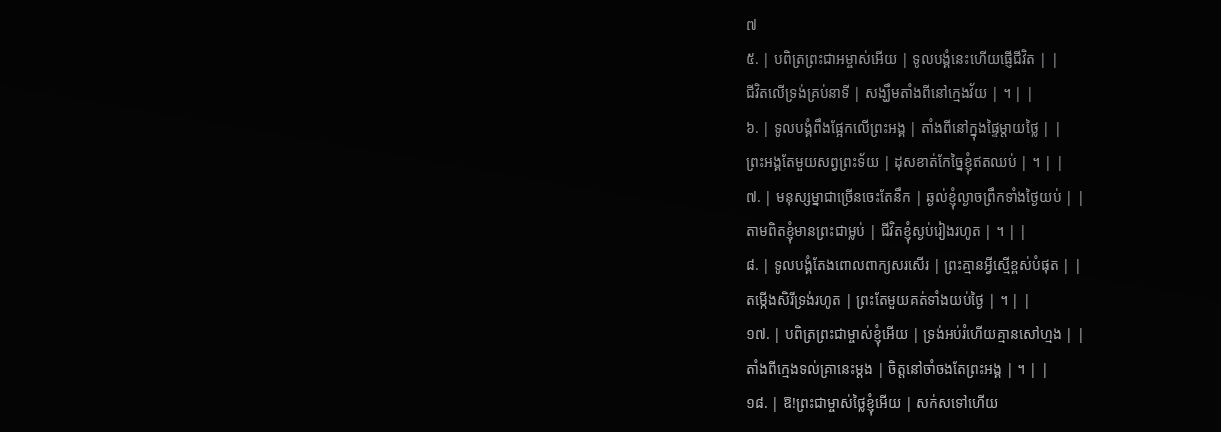៧
៥. | បពិត្រព្រះជាអម្ចាស់អើយ | ទូលបង្គំនេះហើយផ្ញើជីវិត | |
ជីវិតលើទ្រង់គ្រប់នាទី | សង្ឃឹមតាំងពីនៅក្មេងវ័យ | ។ | |
៦. | ទូលបង្គំពឹងផ្អែកលើព្រះអង្គ | តាំងពីនៅក្នុងផ្ទៃម្ដាយថ្លៃ | |
ព្រះអង្គតែមួយសព្វព្រះទ័យ | ដុសខាត់កែច្នៃខ្ញុំឥតឈប់ | ។ | |
៧. | មនុស្សម្នាជាច្រើនចេះតែនឹក | ឆ្ងល់ខ្ញុំល្ងាចព្រឹកទាំងថ្ងៃយប់ | |
តាមពិតខ្ញុំមានព្រះជាម្លប់ | ជីវិតខ្ញុំស្ងប់រៀងរហូត | ។ | |
៨. | ទូលបង្គំតែងពោលពាក្យសរសើរ | ព្រះគ្មានអ្វីស្មើខ្ពស់បំផុត | |
តម្កើងសិរីទ្រង់រហូត | ព្រះតែមួយគត់ទាំងយប់ថ្ងៃ | ។ | |
១៧. | បពិត្រព្រះជាម្ចាស់ខ្ញុំអើយ | ទ្រង់អប់រំហើយគ្មានសៅហ្មង | |
តាំងពីក្មេងទល់គ្រានេះម្ដង | ចិត្ដនៅចាំចងតែព្រះអង្គ | ។ | |
១៨. | ឱ!ព្រះជាម្ចាស់ថ្លៃខ្ញុំអើយ | សក់សទៅហើយ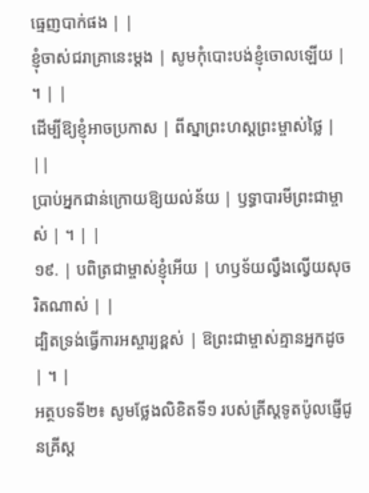ធ្មេញបាក់ផង | |
ខ្ញុំចាស់ជរាគ្រានេះម្ដង | សូមកុំបោះបង់ខ្ញុំចោលឡើយ | ។ | |
ដើម្បីឱ្យខ្ញុំអាចប្រកាស | ពីស្នាព្រះហស្ដព្រះម្ចាស់ថ្លៃ | ||
ប្រាប់អ្នកជាន់ក្រោយឱ្យយល់ន័យ | ឫទ្ធាបារមីព្រះជាម្ចាស់ | ។ | |
១៩. | បពិត្រជាម្ចាស់ខ្ញុំអើយ | ហឫទ័យល្វឹងល្វើយសុចរិតណាស់ | |
ដ្បិតទ្រង់ធ្វើការអស្ចារ្យខ្ពស់ | ឱព្រះជាម្ចាស់គ្មានអ្នកដូច | ។ |
អត្ថបទទី២៖ សូមថ្លែងលិខិតទី១ របស់គ្រីស្ដទូតប៉ូលផ្ញើជូនគ្រីស្ដ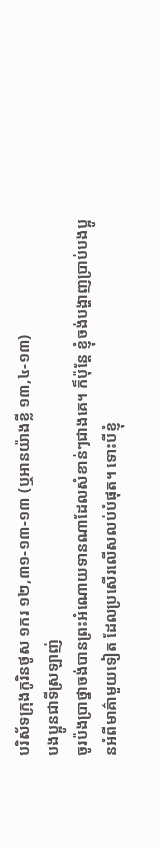បរិស័ទក្រុងកូរិនថូស ១ករ ១២,៣១-១៣-១៣ (ឬអានយ៉ាងខ្លី ១៣,៤-១៣)
បងប្អូនជាទីស្រឡាញ់
ចូរប៉ងប្រាថ្នាចង់បានព្រះអំណោយទានណាដែលសំខាន់ៗជាងគេ។ ក៏ប៉ុន្ដែ ខ្ញុំចង់បង្ហាញប្រាប់បងប្អូនអំពីមាគ៌ាមួយទៀត ដែលប្រសើរលើសលប់បំផុត។ ទោះបីខ្ញុំ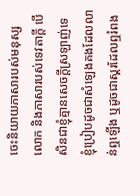ចេះនិយាយភាសារបស់មនុស្សលោក និងភាសារបស់ទេវតាក្ដី បើសិនជាខ្ញុំគ្មានសេចក្ដីស្រឡាញ់ទេ ខ្ញុំប្រៀបដូចជាសំឡេងគងដែលលាន់ឮឡើង ឬដូចជាស្គរដែលឮរំពង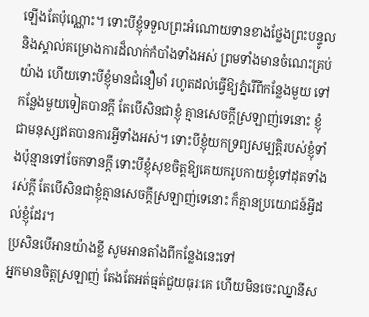ឡើងតែប៉ុណ្ណោះ។ ទោះបីខ្ញុំទទួលព្រះអំណោយទានខាងថ្លែងព្រះបន្ទូល និងស្គាល់គម្រោងការដ៏លាក់កំបាំងទាំងអស់ ព្រមទាំងមានចំណេះគ្រប់យ៉ាង ហើយទោះបីខ្ញុំមានជំនឿមាំ រហូតដល់ធ្វើឱ្យភ្នំរើពីកន្លែងមួយ ទៅកន្លែងមួយទៀតបានក្ដី តែបើសិនជាខ្ញុំ គ្មានសេចក្ដីស្រឡាញ់ទេនោះ ខ្ញុំជាមនុស្សឥតបានការអ្វីទាំងអស់។ ទោះបីខ្ញុំយកទ្រព្យសម្បត្តិរបស់ខ្ញុំទាំងប៉ុន្មានទៅចែកទានក្ដី ទោះបីខ្ញុំសុខចិត្ដឱ្យគេយករូបកាយខ្ញុំទៅដុតទាំងរស់ក្ដី តែបើសិនជាខ្ញុំគ្មានសេចក្ដីស្រឡាញ់ទេនោះ ក៏គ្មានប្រយោជន៍អ្វីដល់ខ្ញុំដែរ។
ប្រសិនបើអានយ៉ាងខ្លី សូមអានតាំងពីកន្លែងនេះទៅ
អ្នកមានចិត្ដស្រឡាញ់ តែងតែអត់ធ្មត់ជួយធុរៈគេ ហើយមិនចេះឈ្នានីស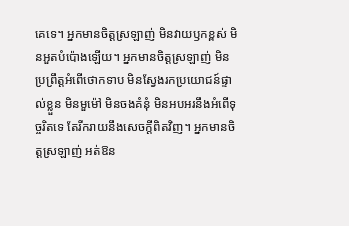គេទេ។ អ្នកមានចិត្ដស្រឡាញ់ មិនវាយឫកខ្ពស់ មិនអួតបំប៉ោងឡើយ។ អ្នកមានចិត្ដស្រឡាញ់ មិនប្រព្រឹត្ដអំពើថោកទាប មិនស្វែងរកប្រយោជន៍ផ្ទាល់ខ្លួន មិនមួម៉ៅ មិនចងគំនុំ មិនអបអរនឹងអំពើទុច្ចរិតទេ តែរីករាយនឹងសេចក្ដីពិតវិញ។ អ្នកមានចិត្ដស្រឡាញ់ អត់ឱន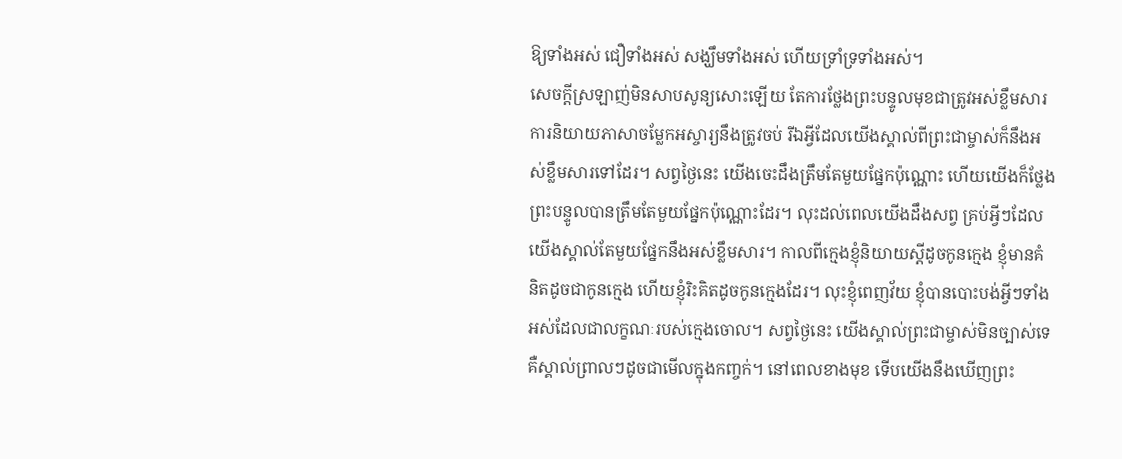ឱ្យទាំងអស់ ជឿទាំងអស់ សង្ឃឹមទាំងអស់ ហើយទ្រាំទ្រទាំងអស់។
សេចក្ដីស្រឡាញ់មិនសាបសូន្យសោះឡើយ តែការថ្លែងព្រះបន្ទូលមុខជាត្រូវអស់ខ្លឹមសារ ការនិយាយភាសាចម្លែកអស្ចារ្យនឹងត្រូវចប់ រីឯអ្វីដែលយើងស្គាល់ពីព្រះជាម្ចាស់ក៏នឹងអស់ខ្លឹមសារទៅដែរ។ សព្វថ្ងៃនេះ យើងចេះដឹងត្រឹមតែមួយផ្នែកប៉ុណ្ណោះ ហើយយើងក៏ថ្លែងព្រះបន្ទូលបានត្រឹមតែមួយផ្នែកប៉ុណ្ណោះដែរ។ លុះដល់ពេលយើងដឹងសព្វ គ្រប់អ្វីៗដែលយើងស្គាល់តែមួយផ្នែកនឹងអស់ខ្លឹមសារ។ កាលពីក្មេងខ្ញុំនិយាយស្ដីដូចកូនក្មេង ខ្ញុំមានគំនិតដូចជាកូនក្មេង ហើយខ្ញុំរិះគិតដូចកូនក្មេងដែរ។ លុះខ្ញុំពេញវ័យ ខ្ញុំបានបោះបង់អ្វីៗទាំងអស់ដែលជាលក្ខណៈរបស់ក្មេងចោល។ សព្វថ្ងៃនេះ យើងស្គាល់ព្រះជាម្ចាស់មិនច្បាស់ទេ គឺស្គាល់ព្រាលៗដូចជាមើលក្នុងកញ្ចក់។ នៅពេលខាងមុខ ទើបយើងនឹងឃើញព្រះ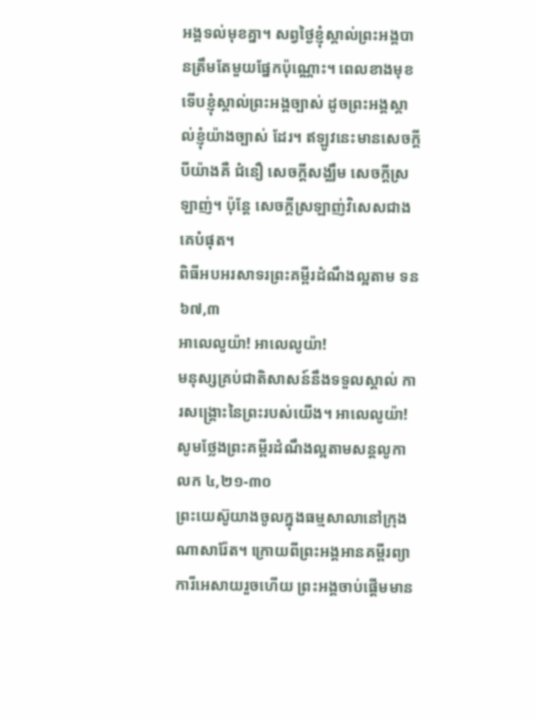អង្គទល់មុខគ្នា។ សព្វថ្ងៃខ្ញុំស្គាល់ព្រះអង្គបានត្រឹមតែមួយផ្នែកប៉ុណ្ណោះ។ ពេលខាងមុខ ទើបខ្ញុំស្គាល់ព្រះអង្គច្បាស់ ដូចព្រះអង្គស្គាល់ខ្ញុំយ៉ាងច្បាស់ ដែរ។ ឥឡូវនេះមានសេចក្ដីបីយ៉ាងគឺ ជំនឿ សេចក្ដីសង្ឈឹម សេចក្ដីស្រឡាញ់។ ប៉ុន្ដែ សេចក្ដីស្រឡាញ់វិសេសជាងគេបំផុត។
ពិធីអបអរសាទរព្រះគម្ពីរដំណឹងល្អតាម ទន ៦៧,៣
អាលេលូយ៉ា! អាលេលូយ៉ា!
មនុស្សគ្រប់ជាតិសាសន៍នឹងទទួលស្គាល់ ការសង្គ្រោះនៃព្រះរបស់យើង។ អាលេលូយ៉ា!
សូមថ្លែងព្រះគម្ពីរដំណឹងល្អតាមសន្តលូកា លក ៤,២១-៣០
ព្រះយេស៊ូយាងចូលក្នុងធម្មសាលានៅក្រុងណាសារ៉ែត។ ក្រោយពីព្រះអង្គអានគម្ពីរព្យាការីអេសាយរួចហើយ ព្រះអង្គចាប់ផ្ដើមមាន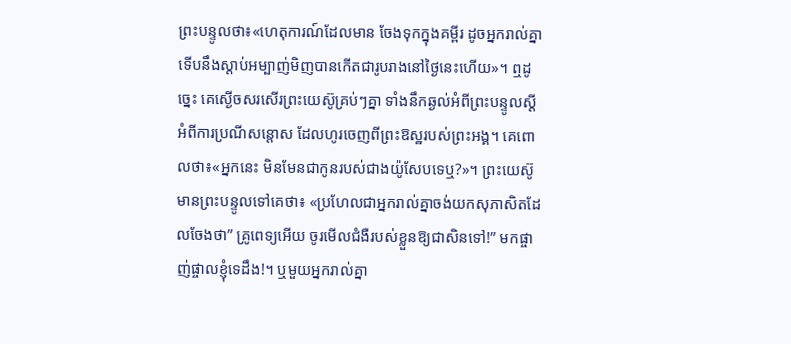ព្រះបន្ទូលថា៖«ហេតុការណ៍ដែលមាន ចែងទុកក្នុងគម្ពីរ ដូចអ្នករាល់គ្នាទើបនឹងស្ដាប់អម្បាញ់មិញបានកើតជារូបរាងនៅថ្ងៃនេះហើយ»។ ឮដូច្នេះ គេស្ងើចសរសើរព្រះយេស៊ូគ្រប់ៗគ្នា ទាំងនឹកឆ្ងល់អំពីព្រះបន្ទូលស្ដីអំពីការប្រណីសន្ដោស ដែលហូរចេញពីព្រះឱស្ឋរបស់ព្រះអង្គ។ គេពោលថា៖«អ្នកនេះ មិនមែនជាកូនរបស់ជាងយ៉ូសែបទេឬ?»។ ព្រះយេស៊ូមានព្រះបន្ទូលទៅគេថា៖ «ប្រហែលជាអ្នករាល់គ្នាចង់យកសុភាសិតដែលចែងថា” គ្រូពេទ្យអើយ ចូរមើលជំងឺរបស់ខ្លួនឱ្យជាសិនទៅ!” មកផ្ចាញ់ផ្ចាលខ្ញុំទេដឹង!។ ឬមួយអ្នករាល់គ្នា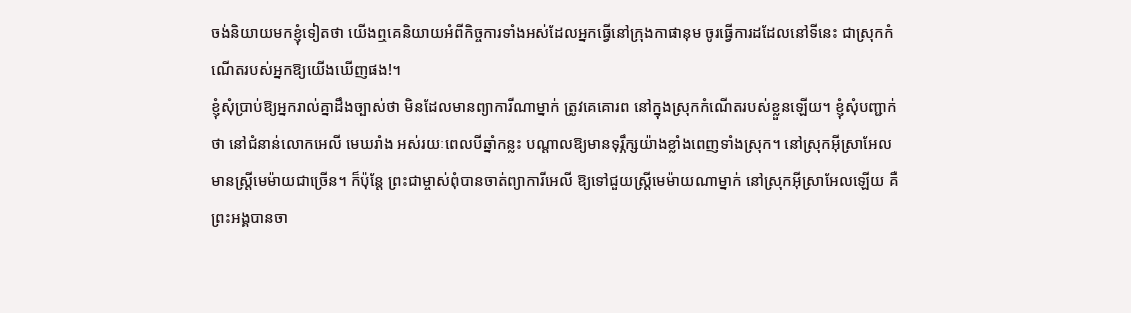ចង់និយាយមកខ្ញុំទៀតថា យើងឮគេនិយាយអំពីកិច្ចការទាំងអស់ដែលអ្នកធ្វើនៅក្រុងកាផានុម ចូរធ្វើការដដែលនៅទីនេះ ជាស្រុកកំណើតរបស់អ្នកឱ្យយើងឃើញផង!។
ខ្ញុំសុំប្រាប់ឱ្យអ្នករាល់គ្នាដឹងច្បាស់ថា មិនដែលមានព្យាការីណាម្នាក់ ត្រូវគេគោរព នៅក្នុងស្រុកកំណើតរបស់ខ្លួនឡើយ។ ខ្ញុំសុំបញ្ជាក់ថា នៅជំនាន់លោកអេលី មេឃរាំង អស់រយៈពេលបីឆ្នាំកន្លះ បណ្ដាលឱ្យមានទុរ្ភឹក្សយ៉ាងខ្លាំងពេញទាំងស្រុក។ នៅស្រុកអ៊ីស្រាអែលមានស្រ្ដីមេម៉ាយជាច្រើន។ ក៏ប៉ុន្ដែ ព្រះជាម្ចាស់ពុំបានចាត់ព្យាការីអេលី ឱ្យទៅជួយស្រ្ដីមេម៉ាយណាម្នាក់ នៅស្រុកអ៊ីស្រាអែលឡើយ គឺព្រះអង្គបានចា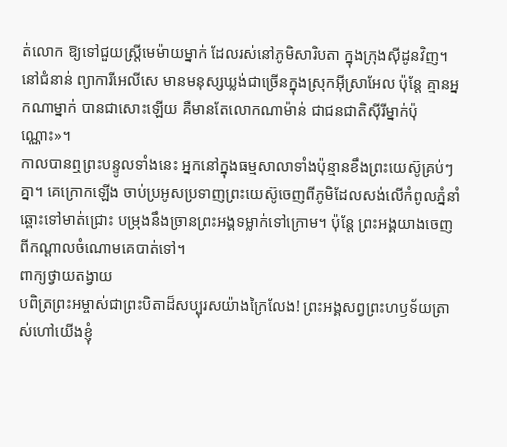ត់លោក ឱ្យទៅជួយស្រ្ដីមេម៉ាយម្នាក់ ដែលរស់នៅភូមិសារិបតា ក្នុងក្រុងស៊ីដូនវិញ។ នៅជំនាន់ ព្យាការីអេលីសេ មានមនុស្សឃ្លង់ជាច្រើនក្នុងស្រុកអ៊ីស្រាអែល ប៉ុន្ដែ គ្មានអ្នកណាម្នាក់ បានជាសោះឡើយ គឺមានតែលោកណាម៉ាន់ ជាជនជាតិស៊ីរីម្នាក់ប៉ុណ្ណោះ»។
កាលបានឮព្រះបន្ទូលទាំងនេះ អ្នកនៅក្នុងធម្មសាលាទាំងប៉ុន្មានខឹងព្រះយេស៊ូគ្រប់ៗគ្នា។ គេក្រោកឡើង ចាប់ប្រអូសប្រទាញព្រះយេស៊ូចេញពីភូមិដែលសង់លើកំពូលភ្នំនាំ ឆ្ពោះទៅមាត់ជ្រោះ បម្រុងនឹងច្រានព្រះអង្គទម្លាក់ទៅក្រោម។ ប៉ុន្ដែ ព្រះអង្គយាងចេញពីកណ្ដាលចំណោមគេបាត់ទៅ។
ពាក្យថ្វាយតង្វាយ
បពិត្រព្រះអម្ចាស់ជាព្រះបិតាដ៏សប្បុរសយ៉ាងក្រៃលែង! ព្រះអង្គសព្វព្រះហឫទ័យត្រាស់ហៅយើងខ្ញុំ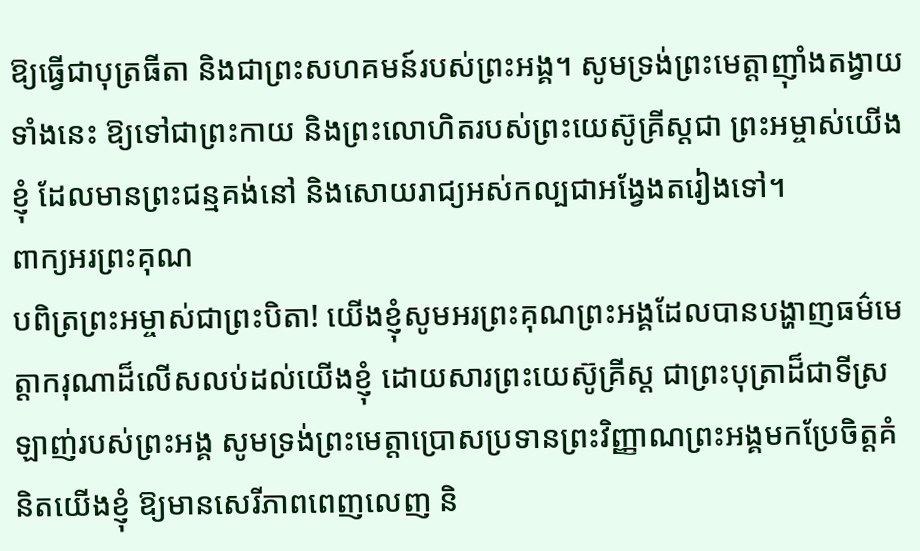ឱ្យធ្វើជាបុត្រធីតា និងជាព្រះសហគមន៍របស់ព្រះអង្គ។ សូមទ្រង់ព្រះមេត្ដាញុាំងតង្វាយទាំងនេះ ឱ្យទៅជាព្រះកាយ និងព្រះលោហិតរបស់ព្រះយេស៊ូគ្រីស្ដជា ព្រះអម្ចាស់យើងខ្ញុំ ដែលមានព្រះជន្មគង់នៅ និងសោយរាជ្យអស់កល្បជាអង្វែងតរៀងទៅ។
ពាក្យអរព្រះគុណ
បពិត្រព្រះអម្ចាស់ជាព្រះបិតា! យើងខ្ញុំសូមអរព្រះគុណព្រះអង្គដែលបានបង្ហាញធម៌មេត្ដាករុណាដ៏លើសលប់ដល់យើងខ្ញុំ ដោយសារព្រះយេស៊ូគ្រីស្ដ ជាព្រះបុត្រាដ៏ជាទីស្រឡាញ់របស់ព្រះអង្គ សូមទ្រង់ព្រះមេត្ដាប្រោសប្រទានព្រះវិញ្ញាណព្រះអង្គមកប្រែចិត្ដគំនិតយើងខ្ញុំ ឱ្យមានសេរីភាពពេញលេញ និ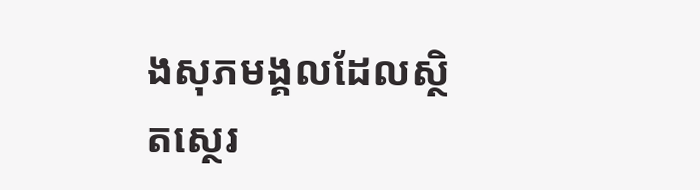ងសុភមង្គលដែលស្ថិតស្ថេរ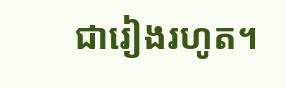ជារៀងរហូត។